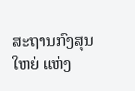ສະຖານກົງສຸນໃຫຍ່ ແຫ່ງ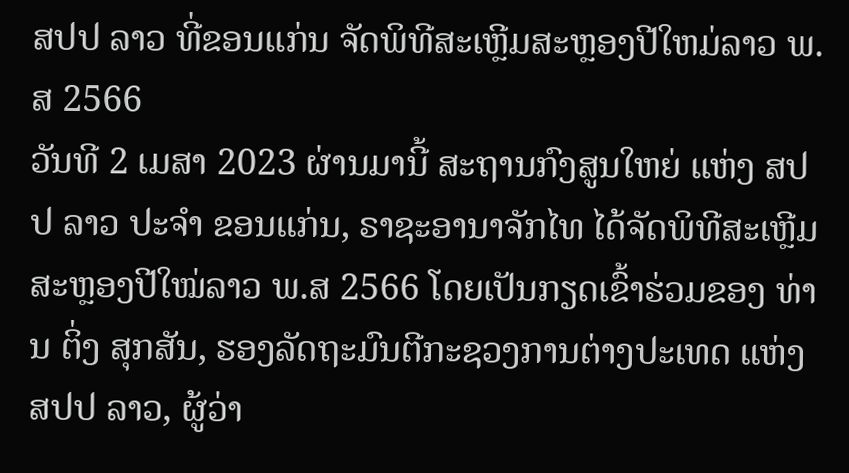ສປປ ລາວ ທີ່ຂອນແກ່ນ ຈັດພິທີສະເຫຼີມສະຫຼອງປີໃຫມ່ລາວ ພ.ສ 2566
ວັນທີ 2 ເມສາ 2023 ຜ່ານມານີ້ ສະຖານກົງສູນໃຫຍ່ ແຫ່ງ ສປປ ລາວ ປະຈໍາ ຂອນແກ່ນ, ຣາຊະອານາຈັກໄທ ໄດ້ຈັດພິທີສະເຫຼີມສະຫຼອງປີໃໝ່ລາວ ພ.ສ 2566 ໂດຍເປັນກຽດເຂົ້າຮ່ວມຂອງ ທ່ານ ຕິ່ງ ສຸກສັນ, ຮອງລັດຖະມົນຕີກະຊວງການຕ່າງປະເທດ ແຫ່ງ ສປປ ລາວ, ຜູ້ວ່າ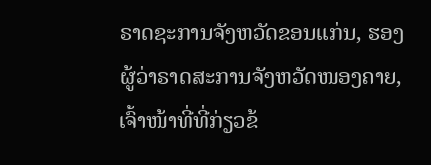ຣາດຊະການຈັງຫວັດຂອນແກ່ນ, ຮອງຜູ້ວ່າຣາດສະການຈັງຫວັດໜອງຄາຍ, ເຈົ້າໜ້າທີ່ທີ່ກ່ຽວຂ້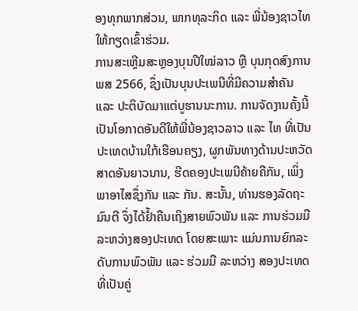ອງທຸກພາກສ່ວນ, ພາກທຸລະກິດ ແລະ ພີ່ນ້ອງຊາວໄທ ໃຫ້ກຽດເຂົ້າຮ່ວມ.
ການສະເຫຼີມສະຫຼອງບຸນປີໃໝ່ລາວ ຫຼື ບຸນກຸດສົງການ ພສ 2566, ຊຶ່ງເປັນບຸນປະເພນີທີ່ມີຄວາມສໍາຄັນ ແລະ ປະຕິບັດມາແຕ່ບູຮານນະການ. ການຈັດງານຄັ້ງນີ້ ເປັນໂອກາດອັນດີໃຫ້ພີ່ນ້ອງຊາວລາວ ແລະ ໄທ ທີ່ເປັນປະເທດບ້ານໃກ້ເຮືອນຄຽງ, ຜູກພັນທາງດ້ານປະຫວັດສາດອັນຍາວນານ, ຮີດຄອງປະເພນີຄ້າຍຄືກັນ, ເພິ່ງພາອາໄສຊຶ່ງກັນ ແລະ ກັນ. ສະນັ້ນ, ທ່ານຮອງລັດຖະມົນຕີ ຈຶ່ງໄດ້ຢໍ້າຄືນເຖິງສາຍພົວພັນ ແລະ ການຮ່ວມມືລະຫວ່າງສອງປະເທດ ໂດຍສະເພາະ ແມ່ນການຍົກລະດັບການພົວພັນ ແລະ ຮ່ວມມື ລະຫວ່າງ ສອງປະເທດ ທີ່ເປັນຄູ່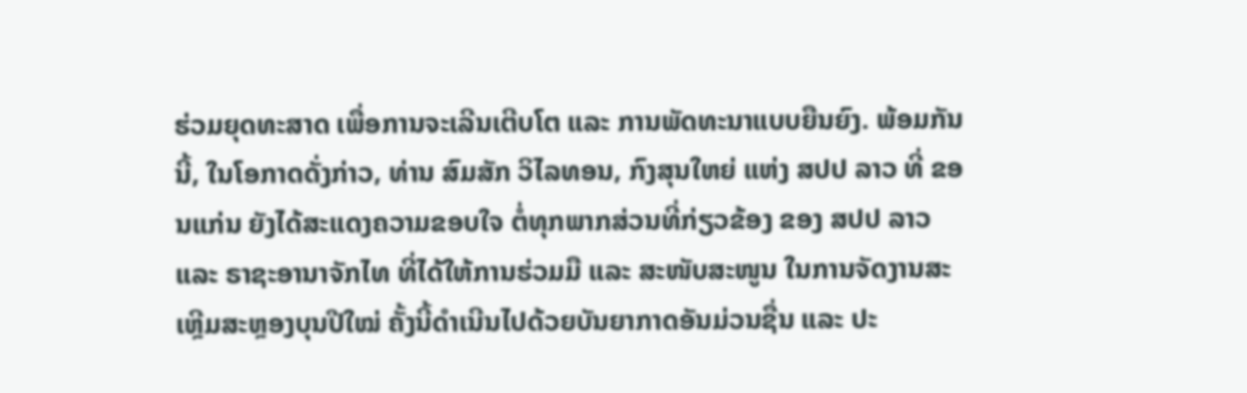ຮ່ວມຍຸດທະສາດ ເພື່ອການຈະເລີນເຕີບໂຕ ແລະ ການພັດທະນາແບບຍືນຍົງ. ພ້ອມກັນນີ້, ໃນໂອກາດດັ່ງກ່າວ, ທ່ານ ສົມສັກ ວິໄລທອນ, ກົງສຸນໃຫຍ່ ແຫ່ງ ສປປ ລາວ ທີ່ ຂອນແກ່ນ ຍັງໄດ້ສະແດງຄວາມຂອບໃຈ ຕໍ່ທຸກພາກສ່ວນທີ່ກ່ຽວຂ້ອງ ຂອງ ສປປ ລາວ ແລະ ຣາຊະອານາຈັກໄທ ທີ່ໄດ້ໃຫ້ການຮ່ວມມື ແລະ ສະໜັບສະໜູນ ໃນການຈັດງານສະເຫຼີມສະຫຼອງບຸນປີໃໝ່ ຄັ້ງນີ້ດໍາເນີນໄປດ້ວຍບັນຍາກາດອັນມ່ວນຊື່ນ ແລະ ປະ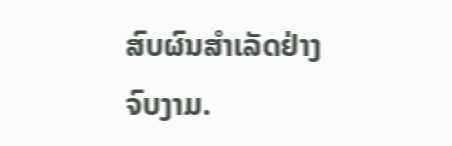ສົບຜົນສໍາເລັດຢ່າງຈົບງາມ.